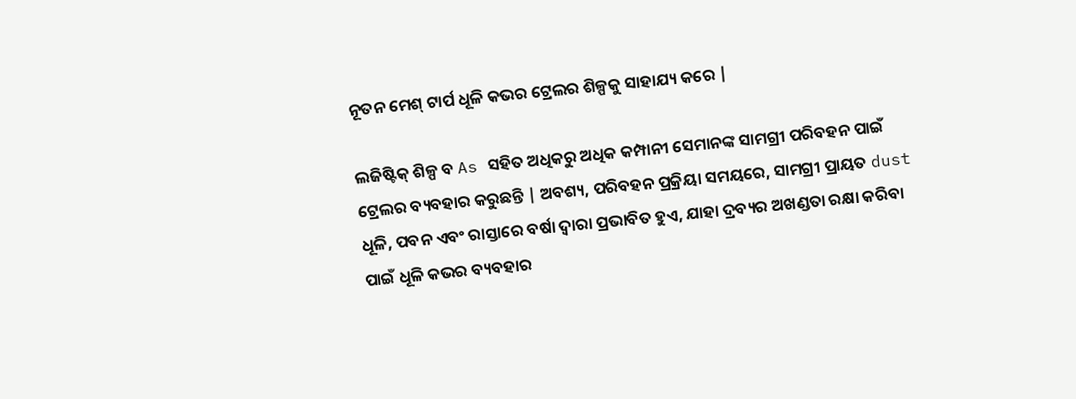ନୂତନ ମେଶ୍ ଟାର୍ପ ଧୂଳି କଭର ଟ୍ରେଲର ଶିଳ୍ପକୁ ସାହାଯ୍ୟ କରେ |

ଲଜିଷ୍ଟିକ୍ ଶିଳ୍ପ ବ As ସହିତ ଅଧିକରୁ ଅଧିକ କମ୍ପାନୀ ସେମାନଙ୍କ ସାମଗ୍ରୀ ପରିବହନ ପାଇଁ ଟ୍ରେଲର ବ୍ୟବହାର କରୁଛନ୍ତି | ଅବଶ୍ୟ, ପରିବହନ ପ୍ରକ୍ରିୟା ସମୟରେ, ସାମଗ୍ରୀ ପ୍ରାୟତ dust ଧୂଳି, ପବନ ଏବଂ ରାସ୍ତାରେ ବର୍ଷା ଦ୍ୱାରା ପ୍ରଭାବିତ ହୁଏ, ଯାହା ଦ୍ରବ୍ୟର ଅଖଣ୍ଡତା ରକ୍ଷା କରିବା ପାଇଁ ଧୂଳି କଭର ବ୍ୟବହାର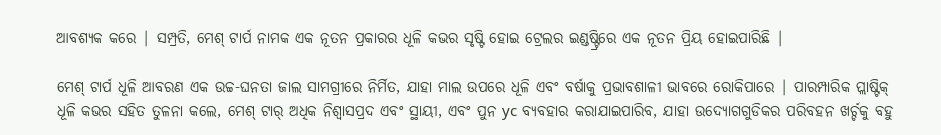ଆବଶ୍ୟକ କରେ | ସମ୍ପ୍ରତି, ମେଶ୍ ଟାର୍ପ ନାମକ ଏକ ନୂତନ ପ୍ରକାରର ଧୂଳି କଭର ସୃଷ୍ଟି ହୋଇ ଟ୍ରେଲର ଇଣ୍ଡଷ୍ଟ୍ରିରେ ଏକ ନୂତନ ପ୍ରିୟ ହୋଇପାରିଛି |

ମେଶ୍ ଟାର୍ପ ଧୂଳି ଆବରଣ ଏକ ଉଚ୍ଚ-ଘନତା ଜାଲ ସାମଗ୍ରୀରେ ନିର୍ମିତ, ଯାହା ମାଲ ଉପରେ ଧୂଳି ଏବଂ ବର୍ଷାକୁ ପ୍ରଭାବଶାଳୀ ଭାବରେ ରୋକିପାରେ | ପାରମ୍ପାରିକ ପ୍ଲାଷ୍ଟିକ୍ ଧୂଳି କଭର ସହିତ ତୁଳନା କଲେ, ମେଶ୍ ଟାର୍ ଅଧିକ ନିଶ୍ୱାସପ୍ରଦ ଏବଂ ସ୍ଥାୟୀ, ଏବଂ ପୁନ yc ବ୍ୟବହାର କରାଯାଇପାରିବ, ଯାହା ଉଦ୍ୟୋଗଗୁଡିକର ପରିବହନ ଖର୍ଚ୍ଚକୁ ବହୁ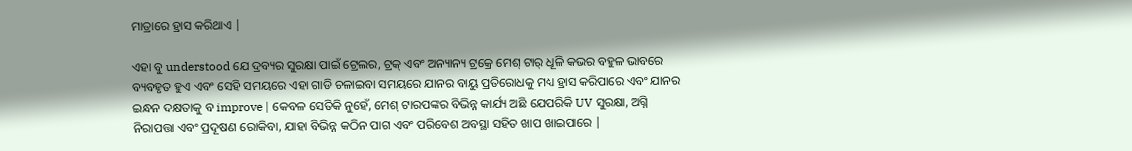ମାତ୍ରାରେ ହ୍ରାସ କରିଥାଏ |

ଏହା ବୁ understood ଯେ ଦ୍ରବ୍ୟର ସୁରକ୍ଷା ପାଇଁ ଟ୍ରେଲର, ଟ୍ରକ୍ ଏବଂ ଅନ୍ୟାନ୍ୟ ଟ୍ରକ୍ରେ ମେଶ୍ ଟାର୍ ଧୂଳି କଭର ବହୁଳ ଭାବରେ ବ୍ୟବହୃତ ହୁଏ ଏବଂ ସେହି ସମୟରେ ଏହା ଗାଡି ଚଳାଇବା ସମୟରେ ଯାନର ବାୟୁ ପ୍ରତିରୋଧକୁ ମଧ୍ୟ ହ୍ରାସ କରିପାରେ ଏବଂ ଯାନର ଇନ୍ଧନ ଦକ୍ଷତାକୁ ବ improve | କେବଳ ସେତିକି ନୁହେଁ, ମେଶ୍ ଟାରପଙ୍କର ବିଭିନ୍ନ କାର୍ଯ୍ୟ ଅଛି ଯେପରିକି UV ସୁରକ୍ଷା, ଅଗ୍ନି ନିରାପତ୍ତା ଏବଂ ପ୍ରଦୂଷଣ ରୋକିବା, ଯାହା ବିଭିନ୍ନ କଠିନ ପାଗ ଏବଂ ପରିବେଶ ଅବସ୍ଥା ସହିତ ଖାପ ଖାଇପାରେ |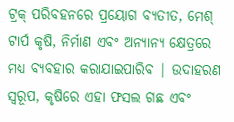ଟ୍ରକ୍ ପରିବହନରେ ପ୍ରୟୋଗ ବ୍ୟତୀତ, ମେଶ୍ ଟାର୍ପ କୃଷି, ନିର୍ମାଣ ଏବଂ ଅନ୍ୟାନ୍ୟ କ୍ଷେତ୍ରରେ ମଧ୍ୟ ବ୍ୟବହାର କରାଯାଇପାରିବ | ଉଦାହରଣ ସ୍ୱରୂପ, କୃଷିରେ ଏହା ଫସଲ ଗଛ ଏବଂ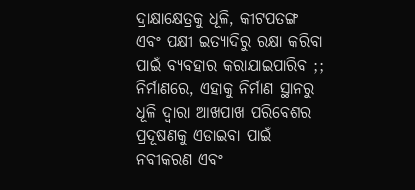ଦ୍ରାକ୍ଷାକ୍ଷେତ୍ରକୁ ଧୂଳି, କୀଟପତଙ୍ଗ ଏବଂ ପକ୍ଷୀ ଇତ୍ୟାଦିରୁ ରକ୍ଷା କରିବା ପାଇଁ ବ୍ୟବହାର କରାଯାଇପାରିବ ;; ନିର୍ମାଣରେ, ଏହାକୁ ନିର୍ମାଣ ସ୍ଥାନରୁ ଧୂଳି ଦ୍ୱାରା ଆଖପାଖ ପରିବେଶର ପ୍ରଦୂଷଣକୁ ଏଡାଇବା ପାଇଁ ନବୀକରଣ ଏବଂ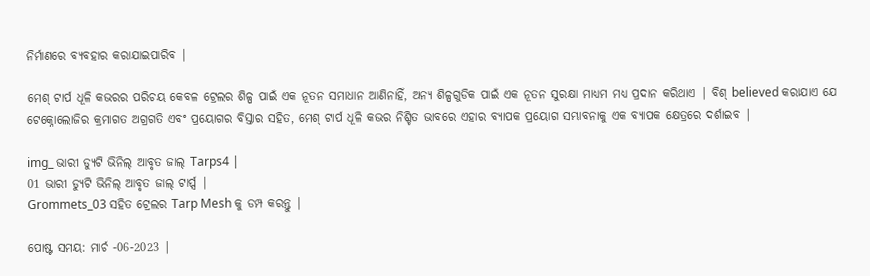ନିର୍ମାଣରେ ବ୍ୟବହାର କରାଯାଇପାରିବ |

ମେଶ୍ ଟାର୍ପ ଧୂଳି କଭରର ପରିଚୟ କେବଳ ଟ୍ରେଲର ଶିଳ୍ପ ପାଇଁ ଏକ ନୂତନ ସମାଧାନ ଆଣିନାହିଁ, ଅନ୍ୟ ଶିଳ୍ପଗୁଡିକ ପାଇଁ ଏକ ନୂତନ ସୁରକ୍ଷା ମାଧ୍ୟମ ମଧ୍ୟ ପ୍ରଦାନ କରିଥାଏ | ବିଶ୍ believed କରାଯାଏ ଯେ ଟେକ୍ନୋଲୋଜିର କ୍ରମାଗତ ଅଗ୍ରଗତି ଏବଂ ପ୍ରୟୋଗର ବିସ୍ତାର ସହିତ, ମେଶ୍ ଟାର୍ପ ଧୂଳି କଭର ନିଶ୍ଚିତ ଭାବରେ ଏହାର ବ୍ୟାପକ ପ୍ରୟୋଗ ସମ୍ଭାବନାକୁ ଏକ ବ୍ୟାପକ କ୍ଷେତ୍ରରେ ଦର୍ଶାଇବ |

img_ ଭାରୀ ଡ୍ୟୁଟି ଭିନିଲ୍ ଆବୃତ ଜାଲ୍ Tarps4 |
01 ଭାରୀ ଡ୍ୟୁଟି ଭିନିଲ୍ ଆବୃତ ଜାଲ୍ ଟାର୍ପ୍ସ |
Grommets_03 ସହିତ ଟ୍ରେଲର Tarp Mesh କୁ ଡମ୍ପ କରନ୍ତୁ |

ପୋଷ୍ଟ ସମୟ: ମାର୍ଚ -06-2023 |